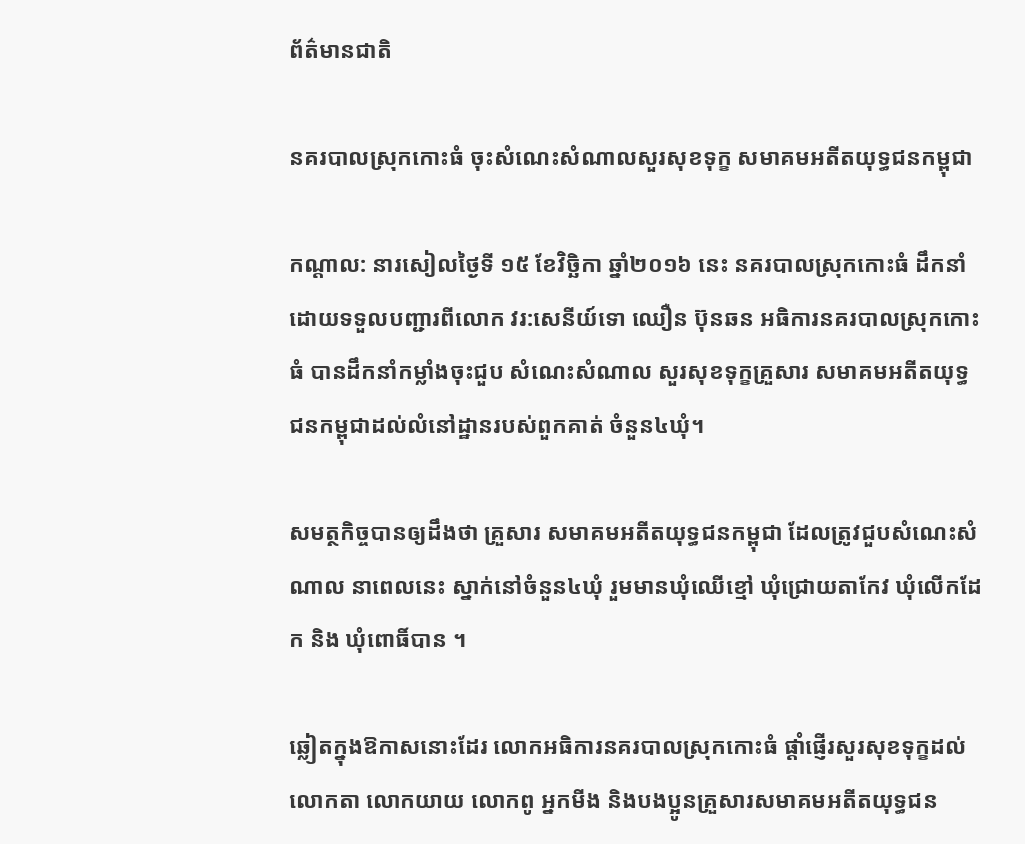ព័ត៌មានជាតិ

នគរបាលស្រុកកោះធំ ចុះសំណេះសំណាលសួរសុខទុក្ខ សមាគមអតីតយុទ្ធជនកម្ពុជា

កណ្តាល: នារសៀលថ្ងៃទី ១៥ ខែវិច្ឆិកា ឆ្នាំ២០១៦ នេះ នគរបាលស្រុកកោះធំ ដឹកនាំដោយទទួលបញ្ជារពីលោក វរ:សេនីយ៍ទោ ឈឿន ប៊ុនឆន អធិការនគរបាលស្រុកកោះធំ បានដឹកនាំកម្លាំងចុះជួប សំណេះសំណាល សួរសុខទុក្ខគ្រួសារ សមាគមអតីតយុទ្ធជនកម្ពុជាដល់លំនៅដ្ឋានរបស់ពួកគាត់ ចំនួន៤ឃុំ។

សមត្ថកិច្ចបានឲ្យដឹងថា គ្រួសារ សមាគមអតីតយុទ្ធជនកម្ពុជា ដែលត្រូវជួបសំណេះសំណាល នាពេលនេះ ស្នាក់នៅចំនួន៤ឃុំ រួមមានឃុំឈើខ្មៅ ឃុំជ្រោយតាកែវ ឃុំលើកដែក និង ឃុំពោធិ៍បាន ។

ឆ្លៀតក្នុងឱកាសនោះដែរ លោកអធិការនគរបាលស្រុកកោះធំ ផ្តាំផ្ញើរសួរសុខទុក្ខដល់ លោកតា លោកយាយ លោកពូ អ្នកមីង និងបងប្អូនគ្រួសារសមាគមអតីតយុទ្ធជន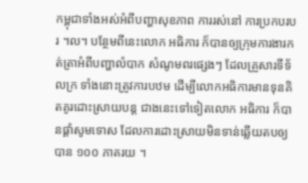កម្ពុជាទាំងអស់អំពីបញ្ហាសុខភាព ការរស់នៅ ការប្រកបរបរ ។ល។ បន្ថែមពីនេះលោក អធិការ ក៏បានឲ្យក្រុមការងារកត់ត្រាអំពីបញ្ហាលំបាក សំណូមពរផ្សេងៗ ដែលគ្រួសារទីទ័លក្រ ទាំងនោះត្រូវការបឋម ដើម្បីលោកអធិការមានទុនគិតគូរដោះស្រាយបន្ត ជាងនេះទៅទៀតលោក អធិការ ក៏បានផ្តាំសូមទោស ដែលការដោះស្រាយមិនទាន់ឆ្លើយតបឲ្យបាន ១០០ ភាគរយ ។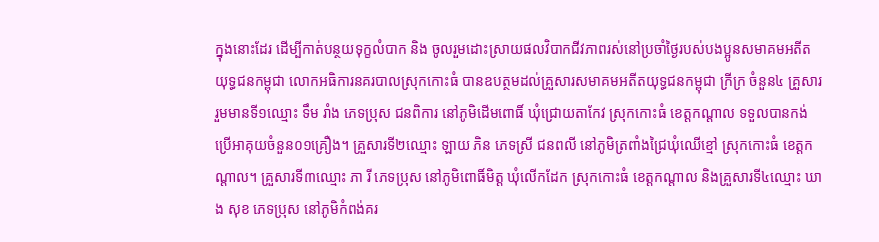ក្នុងនោះដែរ ដើម្បីកាត់បន្ថយទុក្ខលំបាក និង ចូលរួមដោះស្រាយផលវិបាកជីវភាពរស់នៅប្រចាំថ្ងៃរបស់បងប្អូនសមាគមអតីតយុទ្ធជនកម្ពុជា លោកអធិការនគរបាលស្រុកកោះធំ បានឧបត្ថមដល់គ្រួសារសមាគមអតីតយុទ្ធជនកម្ពុជា ក្រីក្រ ចំនួន៤ គ្រួសារ រួមមានទី១ឈ្មោះ ទឹម រាំង ភេទប្រុស ជនពិការ នៅភូមិដើមពោធិ៍ ឃុំជ្រោយតាកែវ ស្រុកកោះធំ ខេត្តកណ្តាល ទទួលបានកង់ប្រើអាគុយចំនួន០១គ្រឿង។ គ្រួសារទី២ឈ្មោះ ឡាយ ភិន ភេទស្រី ជនពលី នៅភូមិត្រពាំងជ្រៃឃុំឈើខ្មៅ ស្រុកកោះធំ ខេត្តកណ្តាល។ គ្រួសារទី៣ឈ្មោះ ភា រី ភេទប្រុស នៅភូមិពោធិ៍មិត្ត ឃុំលើកដែក ស្រុកកោះធំ ខេត្តកណ្តាល និងគ្រួសារទី៤ឈ្មោះ ឃាង សុខ ភេទប្រុស នៅភូមិកំពង់គរ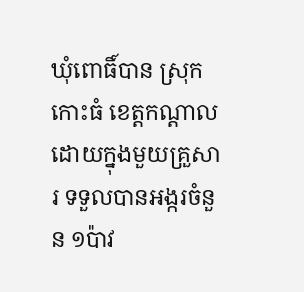ឃុំពោធិ៍បាន ស្រុកកោះធំ ខេត្តកណ្តាល ដោយក្នុងមួយគ្រួសារ ទទួលបានអង្ករចំនួន ១ប៉ាវ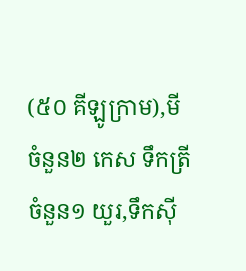(៥០ គីឡូក្រាម),មីចំនួន២ កេស ទឹកត្រី ចំនួន១ យួរ,ទឹកស៊ី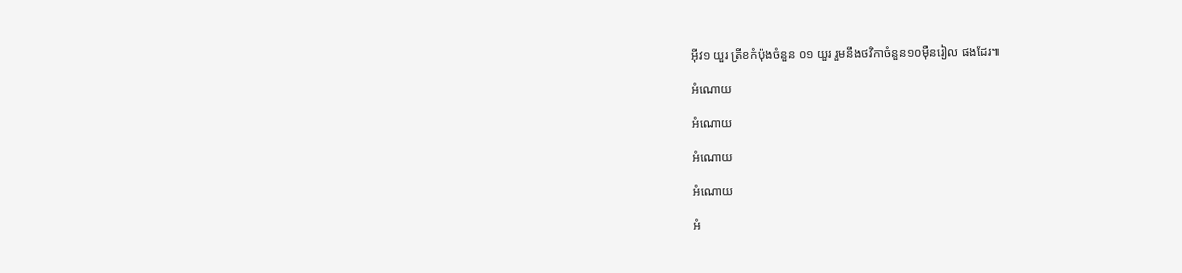អ៊ីវ១ យួរ ត្រីខកំប៉ុងចំនួន ០១ យួរ រួមនឹងថវិកាចំនួន១០ម៉ឺនរៀល ផងដែរ៕

អំណោយ

អំណោយ

អំណោយ

អំណោយ

អំ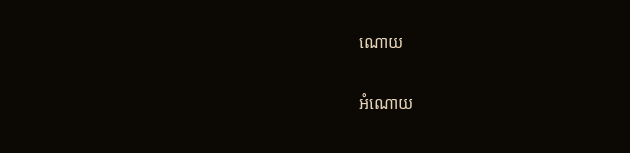ណោយ

អំណោយ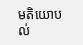មតិយោបល់